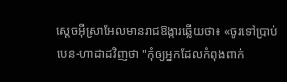ស្តេចអ៊ីស្រាអែលមានរាជឱង្ការឆ្លើយថា៖ «ចូរទៅប្រាប់បេន-ហាដាដវិញថា "កុំឲ្យអ្នកដែលកំពុងពាក់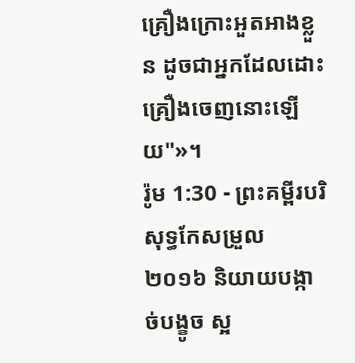គ្រឿងក្រោះអួតអាងខ្លួន ដូចជាអ្នកដែលដោះគ្រឿងចេញនោះឡើយ"»។
រ៉ូម 1:30 - ព្រះគម្ពីរបរិសុទ្ធកែសម្រួល ២០១៦ និយាយបង្កាច់បង្ខូច ស្អ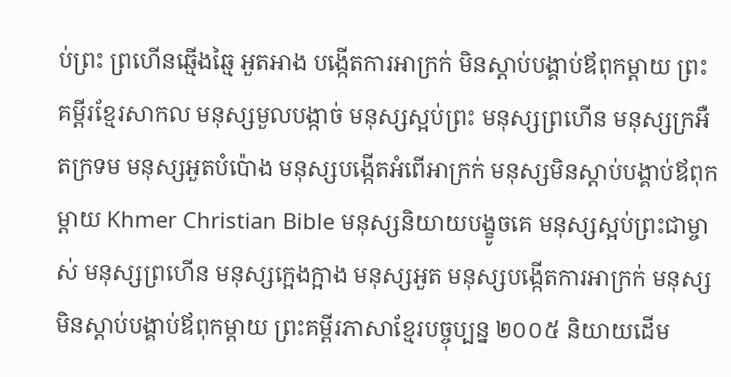ប់ព្រះ ព្រហើនឆ្មើងឆ្មៃ អួតអាង បង្កើតការអាក្រក់ មិនស្តាប់បង្គាប់ឪពុកម្តាយ ព្រះគម្ពីរខ្មែរសាកល មនុស្សមួលបង្កាច់ មនុស្សស្អប់ព្រះ មនុស្សព្រហើន មនុស្សក្រអឺតក្រទម មនុស្សអួតបំប៉ោង មនុស្សបង្កើតអំពើអាក្រក់ មនុស្សមិនស្ដាប់បង្គាប់ឪពុកម្ដាយ Khmer Christian Bible មនុស្សនិយាយបង្ខូចគេ មនុស្សស្អប់ព្រះជាម្ចាស់ មនុស្សព្រហើន មនុស្សក្អេងក្អាង មនុស្សអួត មនុស្សបង្កើតការអាក្រក់ មនុស្សមិនស្ដាប់បង្គាប់ឪពុកម្ដាយ ព្រះគម្ពីរភាសាខ្មែរបច្ចុប្បន្ន ២០០៥ និយាយដើម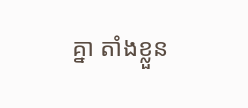គ្នា តាំងខ្លួន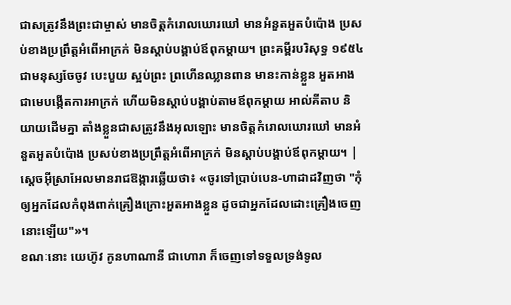ជាសត្រូវនឹងព្រះជាម្ចាស់ មានចិត្តកំរោលឃោរឃៅ មានអំនួតអួតបំប៉ោង ប្រសប់ខាងប្រព្រឹត្តអំពើអាក្រក់ មិនស្ដាប់បង្គាប់ឪពុកម្ដាយ។ ព្រះគម្ពីរបរិសុទ្ធ ១៩៥៤ ជាមនុស្សចែចូវ បេះបួយ ស្អប់ព្រះ ព្រហើនឈ្លានពាន មានះកាន់ខ្លួន អួតអាង ជាមេបង្កើតការអាក្រក់ ហើយមិនស្តាប់បង្គាប់តាមឪពុកម្តាយ អាល់គីតាប និយាយដើមគ្នា តាំងខ្លួនជាសត្រូវនឹងអុលឡោះ មានចិត្ដកំរោលឃោរឃៅ មានអំនួតអួតបំប៉ោង ប្រសប់ខាងប្រព្រឹត្ដអំពើអាក្រក់ មិនស្ដាប់បង្គាប់ឪពុកម្ដាយ។ |
ស្តេចអ៊ីស្រាអែលមានរាជឱង្ការឆ្លើយថា៖ «ចូរទៅប្រាប់បេន-ហាដាដវិញថា "កុំឲ្យអ្នកដែលកំពុងពាក់គ្រឿងក្រោះអួតអាងខ្លួន ដូចជាអ្នកដែលដោះគ្រឿងចេញនោះឡើយ"»។
ខណៈនោះ យេហ៊ូវ កូនហាណានី ជាហោរា ក៏ចេញទៅទទួលទ្រង់ទូល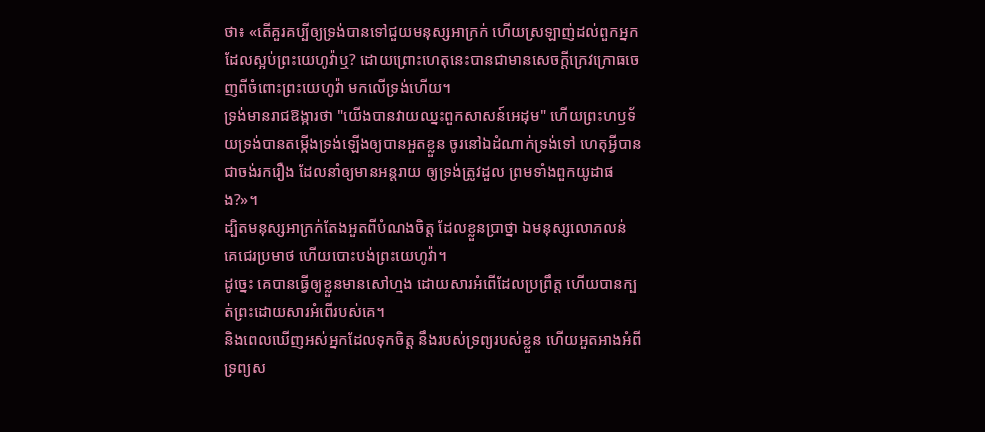ថា៖ «តើគួរគប្បីឲ្យទ្រង់បានទៅជួយមនុស្សអាក្រក់ ហើយស្រឡាញ់ដល់ពួកអ្នកដែលស្អប់ព្រះយេហូវ៉ាឬ? ដោយព្រោះហេតុនេះបានជាមានសេចក្ដីក្រេវក្រោធចេញពីចំពោះព្រះយេហូវ៉ា មកលើទ្រង់ហើយ។
ទ្រង់មានរាជឱង្ការថា "យើងបានវាយឈ្នះពួកសាសន៍អេដុម" ហើយព្រះហឫទ័យទ្រង់បានតម្កើងទ្រង់ឡើងឲ្យបានអួតខ្លួន ចូរនៅឯដំណាក់ទ្រង់ទៅ ហេតុអី្វបានជាចង់រករឿង ដែលនាំឲ្យមានអន្តរាយ ឲ្យទ្រង់ត្រូវដួល ព្រមទាំងពួកយូដាផង?»។
ដ្បិតមនុស្សអាក្រក់តែងអួតពីបំណងចិត្ត ដែលខ្លួនប្រាថ្នា ឯមនុស្សលោភលន់ គេជេរប្រមាថ ហើយបោះបង់ព្រះយេហូវ៉ា។
ដូច្នេះ គេបានធ្វើឲ្យខ្លួនមានសៅហ្មង ដោយសារអំពើដែលប្រព្រឹត្ត ហើយបានក្បត់ព្រះដោយសារអំពើរបស់គេ។
និងពេលឃើញអស់អ្នកដែលទុកចិត្ត នឹងរបស់ទ្រព្យរបស់ខ្លួន ហើយអួតអាងអំពីទ្រព្យស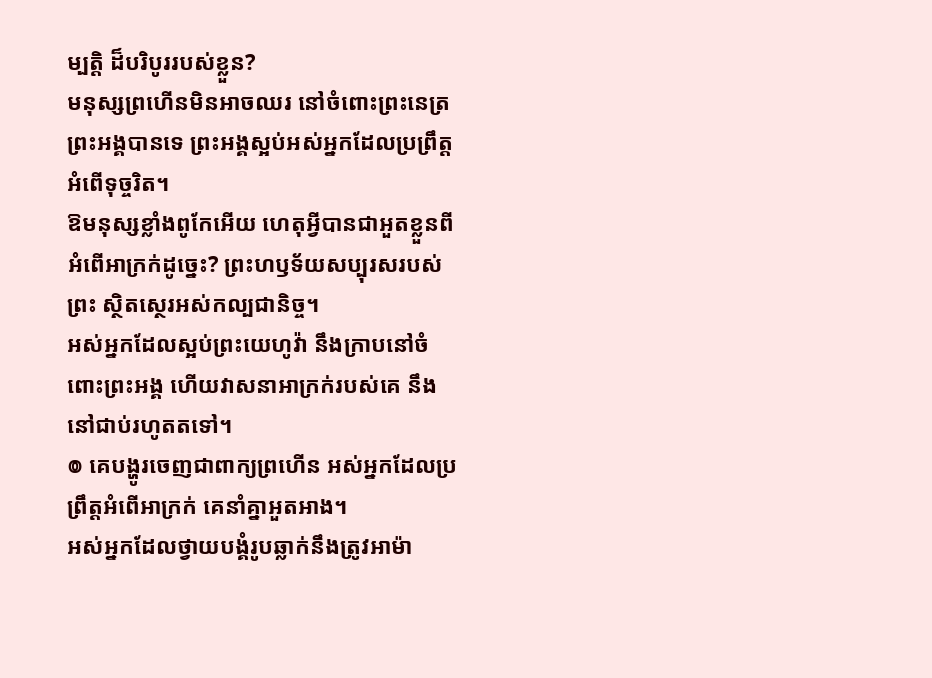ម្បត្តិ ដ៏បរិបូររបស់ខ្លួន?
មនុស្សព្រហើនមិនអាចឈរ នៅចំពោះព្រះនេត្រព្រះអង្គបានទេ ព្រះអង្គស្អប់អស់អ្នកដែលប្រព្រឹត្តអំពើទុច្ចរិត។
ឱមនុស្សខ្លាំងពូកែអើយ ហេតុអ្វីបានជាអួតខ្លួនពីអំពើអាក្រក់ដូច្នេះ? ព្រះហឫទ័យសប្បុរសរបស់ព្រះ ស្ថិតស្ថេរអស់កល្បជានិច្ច។
អស់អ្នកដែលស្អប់ព្រះយេហូវ៉ា នឹងក្រាបនៅចំពោះព្រះអង្គ ហើយវាសនាអាក្រក់របស់គេ នឹងនៅជាប់រហូតតទៅ។
៙ គេបង្ហូរចេញជាពាក្យព្រហើន អស់អ្នកដែលប្រព្រឹត្តអំពើអាក្រក់ គេនាំគ្នាអួតអាង។
អស់អ្នកដែលថ្វាយបង្គំរូបឆ្លាក់នឹងត្រូវអាម៉ា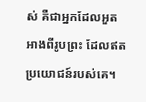ស់ គឺជាអ្នកដែលអួតអាងពីរូបព្រះ ដែលឥតប្រយោជន៍របស់គេ។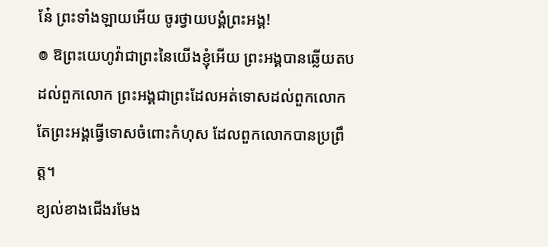នែ៎ ព្រះទាំងឡាយអើយ ចូរថ្វាយបង្គំព្រះអង្គ!
៙ ឱព្រះយេហូវ៉ាជាព្រះនៃយើងខ្ញុំអើយ ព្រះអង្គបានឆ្លើយតបដល់ពួកលោក ព្រះអង្គជាព្រះដែលអត់ទោសដល់ពួកលោក តែព្រះអង្គធ្វើទោសចំពោះកំហុស ដែលពួកលោកបានប្រព្រឹត្ត។
ខ្យល់ខាងជើងរមែង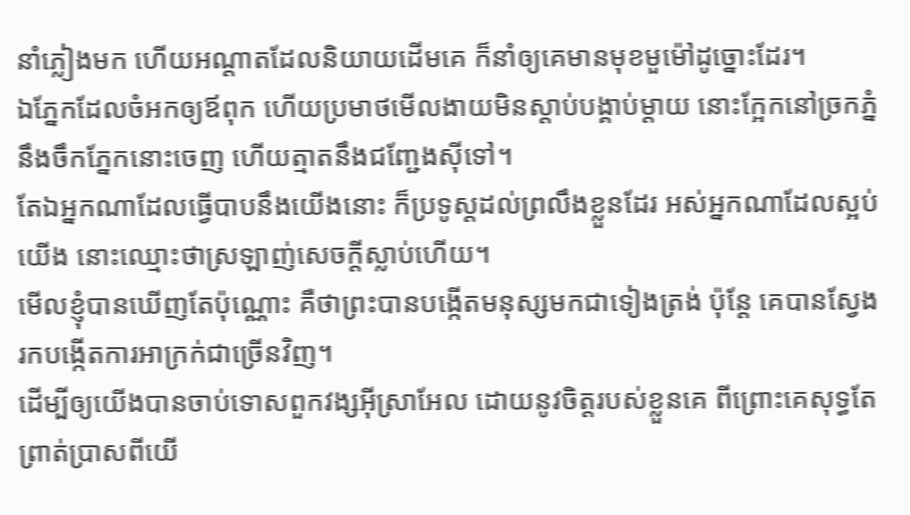នាំភ្លៀងមក ហើយអណ្ដាតដែលនិយាយដើមគេ ក៏នាំឲ្យគេមានមុខមួម៉ៅដូច្នោះដែរ។
ឯភ្នែកដែលចំអកឲ្យឪពុក ហើយប្រមាថមើលងាយមិនស្តាប់បង្គាប់ម្តាយ នោះក្អែកនៅច្រកភ្នំនឹងចឹកភ្នែកនោះចេញ ហើយត្មាតនឹងជញ្ជែងស៊ីទៅ។
តែឯអ្នកណាដែលធ្វើបាបនឹងយើងនោះ ក៏ប្រទូស្តដល់ព្រលឹងខ្លួនដែរ អស់អ្នកណាដែលស្អប់យើង នោះឈ្មោះថាស្រឡាញ់សេចក្ដីស្លាប់ហើយ។
មើលខ្ញុំបានឃើញតែប៉ុណ្ណោះ គឺថាព្រះបានបង្កើតមនុស្សមកជាទៀងត្រង់ ប៉ុន្តែ គេបានស្វែងរកបង្កើតការអាក្រក់ជាច្រើនវិញ។
ដើម្បីឲ្យយើងបានចាប់ទោសពួកវង្សអ៊ីស្រាអែល ដោយនូវចិត្តរបស់ខ្លួនគេ ពីព្រោះគេសុទ្ធតែព្រាត់ប្រាសពីយើ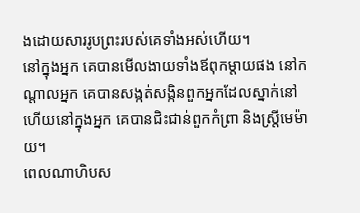ងដោយសាររូបព្រះរបស់គេទាំងអស់ហើយ។
នៅក្នុងអ្នក គេបានមើលងាយទាំងឪពុកម្តាយផង នៅកណ្ដាលអ្នក គេបានសង្កត់សង្កិនពួកអ្នកដែលស្នាក់នៅ ហើយនៅក្នុងអ្នក គេបានជិះជាន់ពួកកំព្រា និងស្ត្រីមេម៉ាយ។
ពេលណាហិបស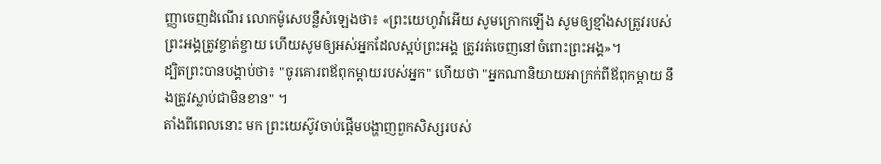ញ្ញាចេញដំណើរ លោកម៉ូសេបន្លឺសំឡេងថា៖ «ព្រះយេហូវ៉ាអើយ សូមក្រោកឡើង សូមឲ្យខ្មាំងសត្រូវរបស់ព្រះអង្គត្រូវខ្ចាត់ខ្ចាយ ហើយសូមឲ្យអស់អ្នកដែលស្អប់ព្រះអង្គ ត្រូវរត់ចេញនៅចំពោះព្រះអង្គ»។
ដ្បិតព្រះបានបង្គាប់ថា៖ "ចូរគោរពឪពុកម្តាយរបស់អ្នក" ហើយថា "អ្នកណានិយាយអាក្រក់ពីឪពុកម្តាយ នឹងត្រូវស្លាប់ជាមិនខាន" ។
តាំងពីពេលនោះ មក ព្រះយេស៊ូវចាប់ផ្តើមបង្ហាញពួកសិស្សរបស់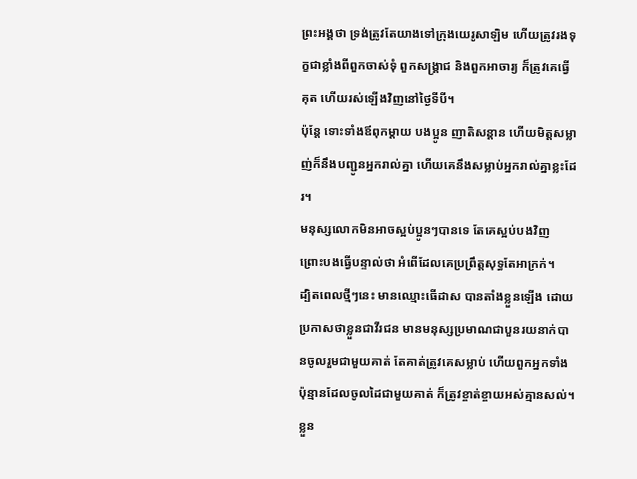ព្រះអង្គថា ទ្រង់ត្រូវតែយាងទៅក្រុងយេរូសាឡិម ហើយត្រូវរងទុក្ខជាខ្លាំងពីពួកចាស់ទុំ ពួកសង្គ្រាជ និងពួកអាចារ្យ ក៏ត្រូវគេធ្វើគុត ហើយរស់ឡើងវិញនៅថ្ងៃទីបី។
ប៉ុន្តែ ទោះទាំងឪពុកម្តាយ បងប្អូន ញាតិសន្តាន ហើយមិត្តសម្លាញ់ក៏នឹងបញ្ជូនអ្នករាល់គ្នា ហើយគេនឹងសម្លាប់អ្នករាល់គ្នាខ្លះដែរ។
មនុស្សលោកមិនអាចស្អប់ប្អូនៗបានទេ តែគេស្អប់បងវិញ ព្រោះបងធ្វើបន្ទាល់ថា អំពើដែលគេប្រព្រឹត្តសុទ្ធតែអាក្រក់។
ដ្បិតពេលថ្មីៗនេះ មានឈ្មោះធើដាស បានតាំងខ្លួនឡើង ដោយប្រកាសថាខ្លួនជាវីរជន មានមនុស្សប្រមាណជាបួនរយនាក់បានចូលរួមជាមួយគាត់ តែគាត់ត្រូវគេសម្លាប់ ហើយពួកអ្នកទាំងប៉ុន្មានដែលចូលដៃជាមួយគាត់ ក៏ត្រូវខ្ចាត់ខ្ចាយអស់គ្មានសល់។
ខ្លួន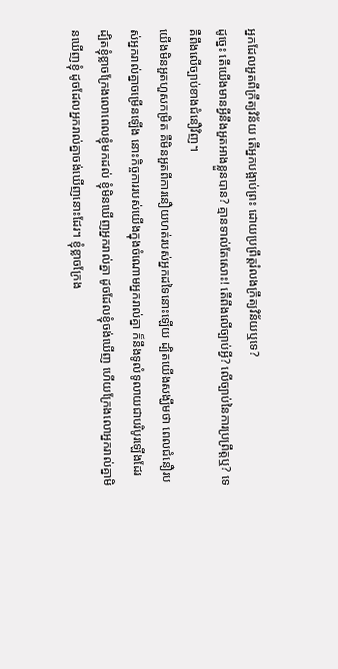អ្នកដែលអួតពីក្រឹត្យវិន័យ តើអ្នកបង្អាប់ព្រះ ដោយប្រព្រឹត្តរំលងក្រឹត្យវិន័យឬទេ?
ដូច្នេះ តើយើងមានអ្វីនឹងអួតអាងខ្លួនបាន? គ្មានទាល់តែសោះ! តើពឹងលើច្បាប់អ្វី? លើច្បាប់នៃការប្រព្រឹត្តឬ? ទេ គឺពឹងលើច្បាប់ខាងជំនឿវិញ។
យើងមិនអួតហួសកម្រិត គឺមិនអួតពីការនឿយហត់របស់អ្នកដទៃនោះឡើយ ដ្បិតយើងសង្ឃឹមថា ពេលជំនឿរបស់អ្នករាល់គ្នាចម្រើនឡើង នោះកិច្ចការរបស់យើងក្នុងចំណោមអ្នករាល់គ្នា ក៏នឹងទូលំទូលាយជាបរិបូរឡើងដែរ
ដ្បិតខ្ញុំខ្លាចក្រែងលោពេលខ្ញុំមកដល់ ខ្ញុំមិនឃើញអ្នករាល់គ្នា ដូចដែលខ្ញុំចង់ឃើញ ហើយក្រែងលោអ្នករាល់គ្នាមិនឃើញខ្ញុំ ដូចដែលអ្នករាល់គ្នាចង់ឃើញនោះដែរ។ ខ្ញុំខ្លាចក្រែង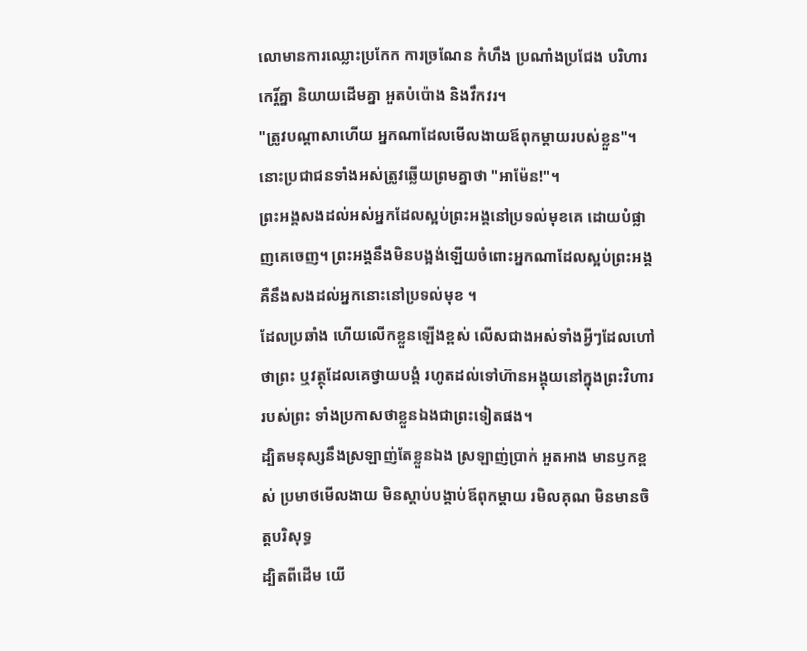លោមានការឈ្លោះប្រកែក ការច្រណែន កំហឹង ប្រណាំងប្រជែង បរិហារកេរ្ដិ៍គ្នា និយាយដើមគ្នា អួតបំប៉ោង និងវឹកវរ។
"ត្រូវបណ្ដាសាហើយ អ្នកណាដែលមើលងាយឪពុកម្តាយរបស់ខ្លួន"។ នោះប្រជាជនទាំងអស់ត្រូវឆ្លើយព្រមគ្នាថា "អាម៉ែន!"។
ព្រះអង្គសងដល់អស់អ្នកដែលស្អប់ព្រះអង្គនៅប្រទល់មុខគេ ដោយបំផ្លាញគេចេញ។ ព្រះអង្គនឹងមិនបង្អង់ឡើយចំពោះអ្នកណាដែលស្អប់ព្រះអង្គ គឺនឹងសងដល់អ្នកនោះនៅប្រទល់មុខ ។
ដែលប្រឆាំង ហើយលើកខ្លួនឡើងខ្ពស់ លើសជាងអស់ទាំងអ្វីៗដែលហៅថាព្រះ ឬវត្ថុដែលគេថ្វាយបង្គំ រហូតដល់ទៅហ៊ានអង្គុយនៅក្នុងព្រះវិហាររបស់ព្រះ ទាំងប្រកាសថាខ្លួនឯងជាព្រះទៀតផង។
ដ្បិតមនុស្សនឹងស្រឡាញ់តែខ្លួនឯង ស្រឡាញ់ប្រាក់ អួតអាង មានឫកខ្ពស់ ប្រមាថមើលងាយ មិនស្តាប់បង្គាប់ឪពុកម្តាយ រមិលគុណ មិនមានចិត្តបរិសុទ្ធ
ដ្បិតពីដើម យើ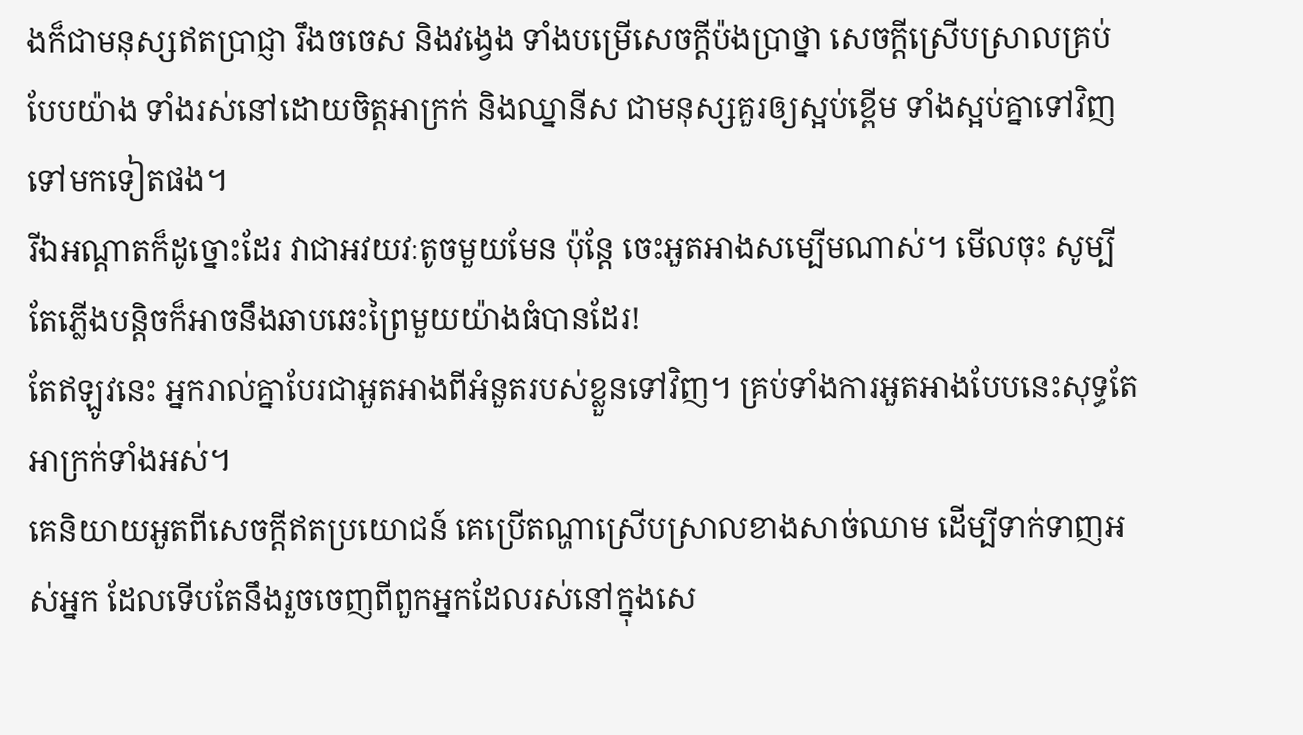ងក៏ជាមនុស្សឥតប្រាជ្ញា រឹងចចេស និងវង្វេង ទាំងបម្រើសេចក្ដីប៉ងប្រាថ្នា សេចក្ដីស្រើបស្រាលគ្រប់បែបយ៉ាង ទាំងរស់នៅដោយចិត្តអាក្រក់ និងឈ្នានីស ជាមនុស្សគួរឲ្យស្អប់ខ្ពើម ទាំងស្អប់គ្នាទៅវិញទៅមកទៀតផង។
រីឯអណ្តាតក៏ដូច្នោះដែរ វាជាអវយវៈតូចមួយមែន ប៉ុន្តែ ចេះអួតអាងសម្បើមណាស់។ មើលចុះ សូម្បីតែភ្លើងបន្តិចក៏អាចនឹងឆាបឆេះព្រៃមួយយ៉ាងធំបានដែរ!
តែឥឡូវនេះ អ្នករាល់គ្នាបែរជាអួតអាងពីអំនួតរបស់ខ្លួនទៅវិញ។ គ្រប់ទាំងការអួតអាងបែបនេះសុទ្ធតែអាក្រក់ទាំងអស់។
គេនិយាយអួតពីសេចក្ដីឥតប្រយោជន៍ គេប្រើតណ្ហាស្រើបស្រាលខាងសាច់ឈាម ដើម្បីទាក់ទាញអស់អ្នក ដែលទើបតែនឹងរួចចេញពីពួកអ្នកដែលរស់នៅក្នុងសេ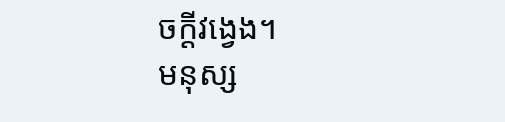ចក្ដីវង្វេង។
មនុស្ស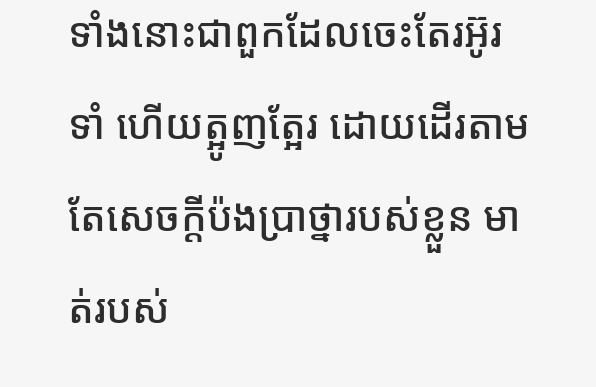ទាំងនោះជាពួកដែលចេះតែរអ៊ូរទាំ ហើយត្អូញត្អែរ ដោយដើរតាមតែសេចក្ដីប៉ងប្រាថ្នារបស់ខ្លួន មាត់របស់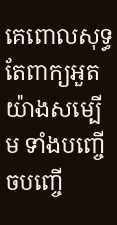គេពោលសុទ្ធតែពាក្យអួតយ៉ាងសម្បើម ទាំងបញ្ចើចបញ្ចើ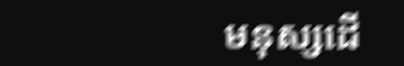មនុស្សដើ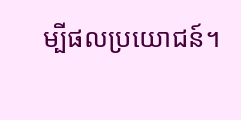ម្បីផលប្រយោជន៍។